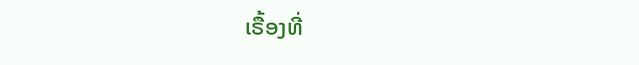ເຣື້ອງທີ່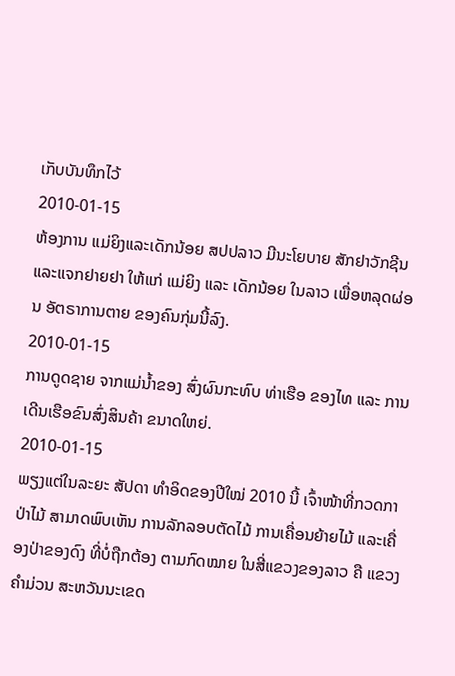ເກັບບັນທຶກໄວ້
2010-01-15
ຫ້ອງການ ແມ່ຍິງແລະເດັກນ້ອຍ ສປປລາວ ມີນະໂຍບາຍ ສັກຢາວັກຊີນ ແລະແຈກຢາຍຢາ ໃຫ້ແກ່ ແມ່ຍິງ ແລະ ເດັກນ້ອຍ ໃນລາວ ເພື່ອຫລຸດຜ່ອນ ອັຕຣາການຕາຍ ຂອງຄົນກຸ່ມນີ້ລົງ.
2010-01-15
ການດູດຊາຍ ຈາກແມ່ນໍ້າຂອງ ສົ່ງຜົນກະທົບ ທ່າເຮືອ ຂອງໄທ ແລະ ການເດີນເຮືອຂົນສົ່ງສິນຄ້າ ຂນາດໃຫຍ່.
2010-01-15
ພຽງແຕ່ໃນລະຍະ ສັປດາ ທໍາອິດຂອງປີໃໝ່ 2010 ນີ້ ເຈົ້າໜ້າທີ່ກວດກາປ່າໄມ້ ສາມາດພົບເຫັນ ການລັກລອບຕັດໄມ້ ການເຄື່ອນຍ້າຍໄມ້ ແລະເຄື່ອງປ່າຂອງດົງ ທີ່ບໍ່ຖືກຕ້ອງ ຕາມກົດໝາຍ ໃນສີ່ແຂວງຂອງລາວ ຄື ແຂວງຄໍາມ່ວນ ສະຫວັນນະເຂດ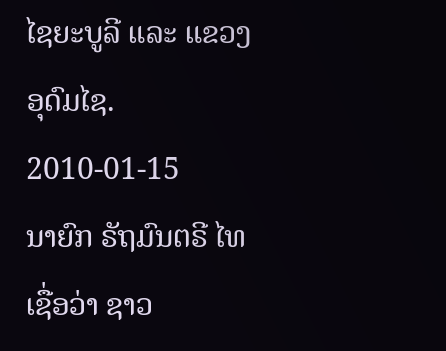ໄຊຍະບູລີ ແລະ ແຂວງອຸດົມໄຊ.
2010-01-15
ນາຍົກ ຣັຖມົນຕຣີ ໄທ ເຊື່ອວ່າ ຊາວ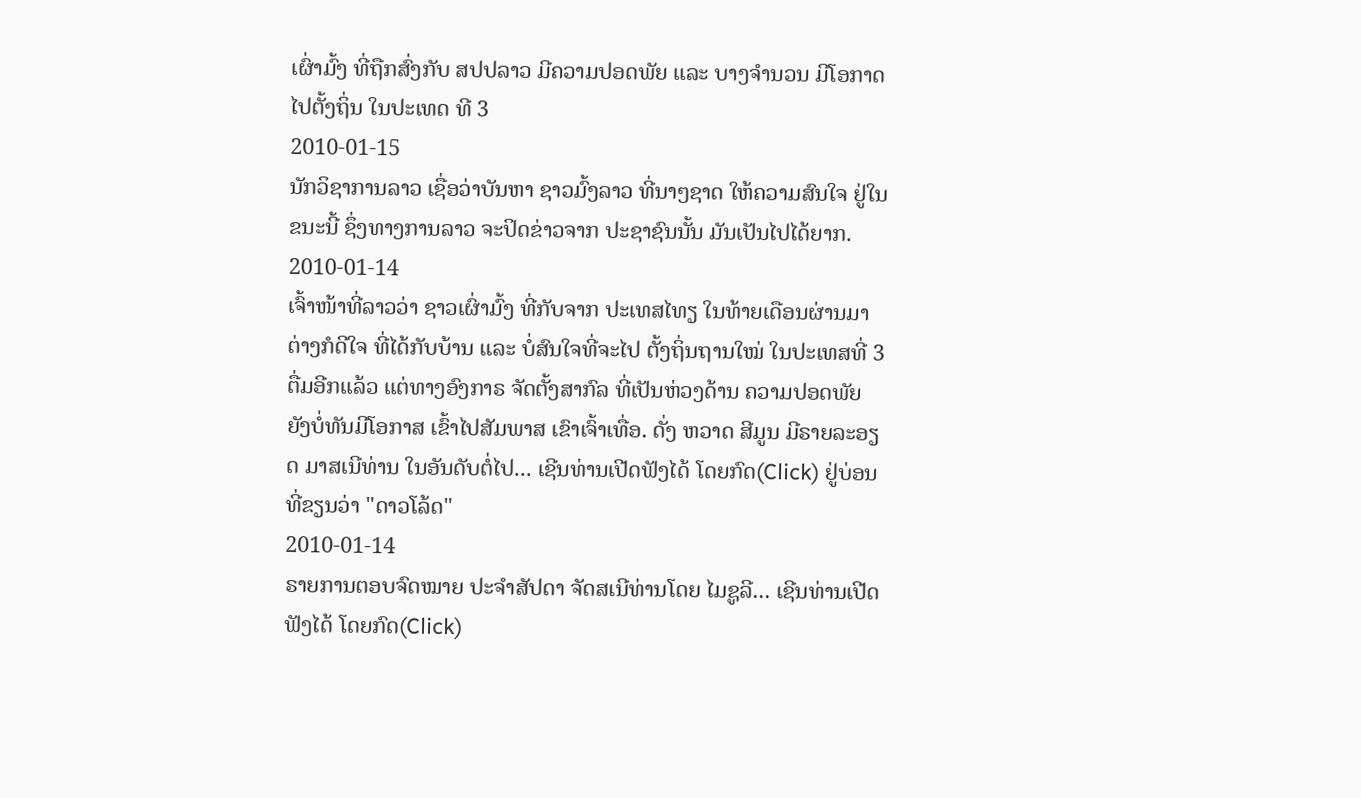ເຜົ່າມົ້ງ ທີ່ຖືກສົ່ງກັບ ສປປລາວ ມີຄວາມປອດພັຍ ແລະ ບາງຈໍານວນ ມີໂອກາດ ໄປຕັ້ງຖິ່ນ ໃນປະເທດ ທີ 3
2010-01-15
ນັກວິຊາການລາວ ເຊື່ອວ່າບັນຫາ ຊາວມົ້ງລາວ ທີ່ນາໆຊາດ ໃຫ້ຄວາມສົນໃຈ ຢູ່ໃນຂນະນີ້ ຊຶ່ງທາງການລາວ ຈະປິດຂ່າວຈາກ ປະຊາຊົນນັ້ນ ມັນເປັນໄປໄດ້ຍາກ.
2010-01-14
ເຈົ້າໜ້າທີ່ລາວວ່າ ຊາວເຜົ່າມົ້ງ ທີ່ກັບຈາກ ປະເທສໄທຽ ໃນທ້າຍເດືອນຜ່ານມາ ຕ່າງກໍດີໃຈ ທີ່ໄດ້ກັບບ້ານ ແລະ ບໍ່ສົນໃຈທີ່ຈະໄປ ຕັ້ງຖິ່ນຖານໃໝ່ ໃນປະເທສທີ່ 3 ຕື່ມອີກແລ້ວ ແຕ່ທາງອົງກາຣ ຈັດຕັ້ງສາກົລ ທີ່ເປັນຫ່ວງດ້ານ ຄວາມປອດພັຍ ຍັງບໍ່ທັນມີໂອກາສ ເຂົ້າໄປສັມພາສ ເຂົາເຈົ້າເທື່ອ. ດັ່ງ ຫວາດ ສີມູນ ມີຣາຍລະອຽດ ມາສເນີທ່ານ ໃນອັນດັບຕໍ່ໄປ... ເຊີນທ່ານເປີດຟັງໄດ້ ໂດຍກົດ(Click) ຢູ່ບ່ອນທີ່ຂຽນວ່າ "ດາວໂລ້ດ"
2010-01-14
ຣາຍການຕອບຈົດໝາຍ ປະຈຳສັປດາ ຈັດສເນີທ່ານໂດຍ ໄມຊູລີ... ເຊີນທ່ານເປີດຟັງໄດ້ ໂດຍກົດ(Click)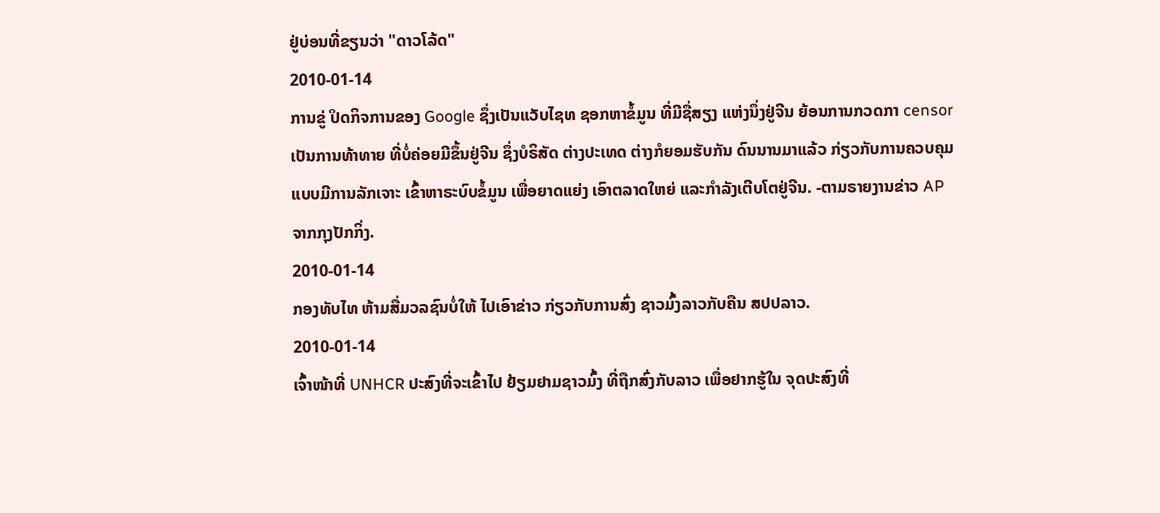ຢູ່ບ່ອນທີ່ຂຽນວ່າ "ດາວໂລ້ດ"
2010-01-14
ການຂູ່ ປິດກິຈການຂອງ Google ຊຶ່ງເປັນແວັບໄຊທ ຊອກຫາຂໍ້ມູນ ທີ່ມີຊື່ສຽງ ແຫ່ງນຶ່ງຢູ່ຈີນ ຍ້ອນການກວດກາ censor ເປັນການທ້າທາຍ ທີ່ບໍ່ຄ່ອຍມີຂຶ້ນຢູ່ຈີນ ຊຶ່ງບໍຣິສັດ ຕ່າງປະເທດ ຕ່າງກໍຍອມຮັບກັນ ດົນນານມາແລ້ວ ກ່ຽວກັບການຄວບຄຸມ ແບບມີການລັກເຈາະ ເຂົ້າຫາຣະບົບຂໍ້ມູນ ເພື່ອຍາດແຍ່ງ ເອົາຕລາດໃຫຍ່ ແລະກໍາລັງເຕີບໂຕຢູ່ຈີນ. -ຕາມຣາຍງານຂ່າວ AP ຈາກກຸງປັກກິ່ງ.
2010-01-14
ກອງທັບໄທ ຫ້າມສື່ມວລຊົນບໍ່ໃຫ້ ໄປເອົາຂ່າວ ກ່ຽວກັບການສົ່ງ ຊາວມົ້ງລາວກັບຄືນ ສປປລາວ.
2010-01-14
ເຈົ້າໜ້າທີ່ UNHCR ປະສົງທີ່ຈະເຂົ້າໄປ ຢ້ຽມຢາມຊາວມົ້ງ ທີ່ຖືກສົ່ງກັບລາວ ເພື່ອຢາກຮູ້ໃນ ຈຸດປະສົງທີ່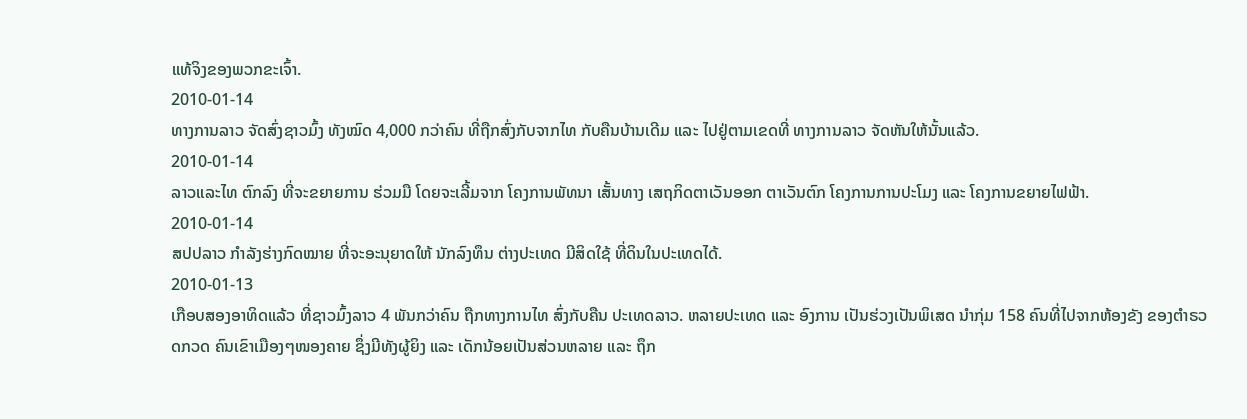ແທ້ຈິງຂອງພວກຂະເຈົ້າ.
2010-01-14
ທາງການລາວ ຈັດສົ່ງຊາວມົ້ງ ທັງໝົດ 4,000 ກວ່າຄົນ ທີ່ຖືກສົ່ງກັບຈາກໄທ ກັບຄືນບ້ານເດີມ ແລະ ໄປຢູ່ຕາມເຂດທີ່ ທາງການລາວ ຈັດຫັນໃຫ້ນັ້ນແລ້ວ.
2010-01-14
ລາວແລະໄທ ຕົກລົງ ທີ່ຈະຂຍາຍການ ຮ່ວມມື ໂດຍຈະເລີ້ມຈາກ ໂຄງການພັທນາ ເສັ້ນທາງ ເສຖກິດຕາເວັນອອກ ຕາເວັນຕົກ ໂຄງການການປະໂມງ ແລະ ໂຄງການຂຍາຍໄຟຟ້າ.
2010-01-14
ສປປລາວ ກຳລັງຮ່າງກົດໝາຍ ທີ່ຈະອະນຸຍາດໃຫ້ ນັກລົງທຶນ ຕ່າງປະເທດ ມີສິດໃຊ້ ທີ່ດິນໃນປະເທດໄດ້.
2010-01-13
ເກືອບສອງອາທິດແລ້ວ ທີ່ຊາວມົ້ງລາວ 4 ພັນກວ່າຄົນ ຖືກທາງການໄທ ສົ່ງກັບຄືນ ປະເທດລາວ. ຫລາຍປະເທດ ແລະ ອົງການ ເປັນຮ່ວງເປັນພິເສດ ນຳກຸ່ມ 158 ຄົນທີ່ໄປຈາກຫ້ອງຂັງ ຂອງຕຳຣວດກວດ ຄົນເຂົາເມືອງໆໜອງຄາຍ ຊຶ່ງມີທັງຜູ້ຍິງ ແລະ ເດັກນ້ອຍເປັນສ່ວນຫລາຍ ແລະ ຖຶກ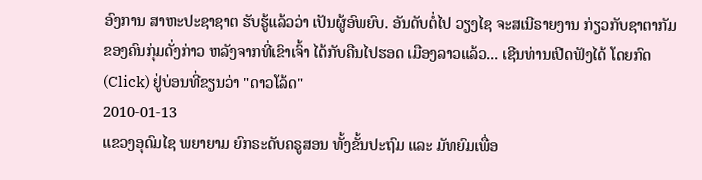ອົງການ ສາຫະປະຊາຊາຕ ຮັບຮູ້ແລ້ວວ່າ ເປັນຜູ້ອົພຍົບ. ອັນດັບຕໍ່ໄປ ວຽງໄຊ ຈະສເນີຣາຍງານ ກ່ຽວກັບຊາຕາກັມ ຂອງຄົນກຸ່ມດັ່ງກ່າວ ຫລັງຈາກທີ່ເຂົາເຈົ້າ ໄດ້ກັບຄືນໄປຮອດ ເມືອງລາວແລ້ວ... ເຊີນທ່ານເປີດຟັງໄດ້ ໂດຍກົດ(Click) ຢູ່ບ່ອນທີ່ຂຽນວ່າ "ດາວໂລ້ດ"
2010-01-13
ແຂວງອຸດົມໄຊ ພຍາຍາມ ຍົກຣະດັບຄຣູສອນ ທັ້ງຂັ້ນປະຖົມ ແລະ ມັທຍົມເພື່ອ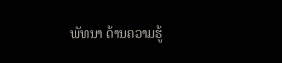ພັທນາ ດ້ານຄວາມຮູ້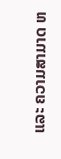ແລະ ຄວາມສາມາດ ຫ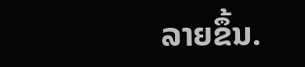ລາຍຂຶ້ນ.